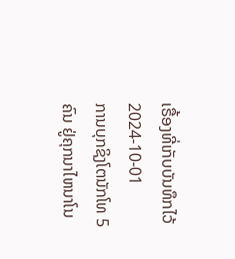ເຣື້ອງທີ່ເກັບບັນທຶກໄວ້
2024-10-01
ການບຸກຊິງໂຕນັກໂທ 5 ຄົນ ຢູ່ຄຸກນາໄຫນາໂນ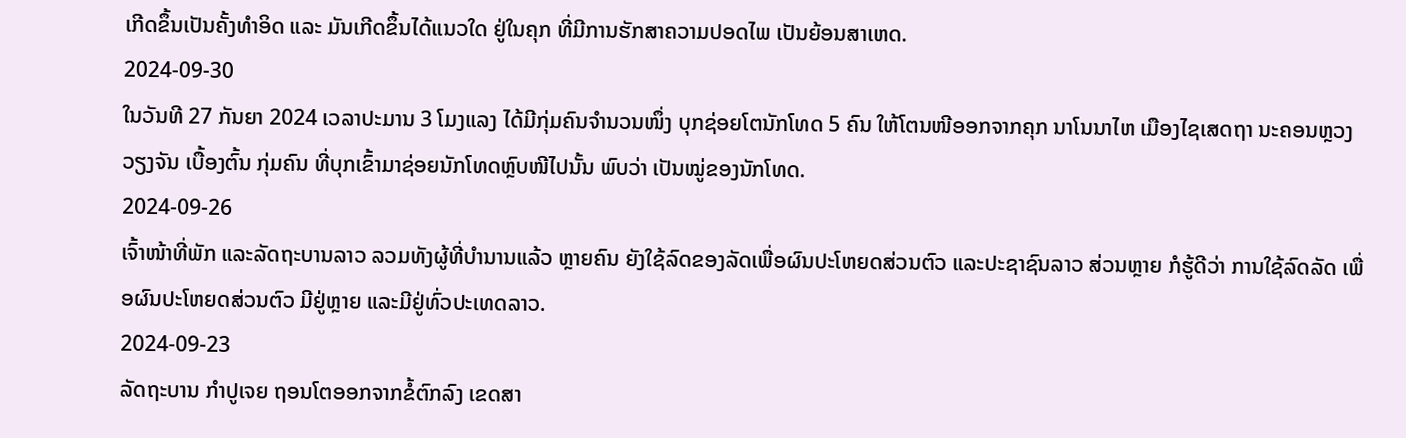ເກີດຂຶ້ນເປັນຄັ້ງທໍາອິດ ແລະ ມັນເກີດຂຶ້ນໄດ້ແນວໃດ ຢູ່ໃນຄຸກ ທີ່ມີການຮັກສາຄວາມປອດໄພ ເປັນຍ້ອນສາເຫດ.
2024-09-30
ໃນວັນທີ 27 ກັນຍາ 2024 ເວລາປະມານ 3 ໂມງແລງ ໄດ້ມີກຸ່ມຄົນຈໍານວນໜຶ່ງ ບຸກຊ່ອຍໂຕນັກໂທດ 5 ຄົນ ໃຫ້ໂຕນໜີອອກຈາກຄຸກ ນາໂນນາໄຫ ເມືອງໄຊເສດຖາ ນະຄອນຫຼວງວຽງຈັນ ເບື້ອງຕົ້ນ ກຸ່ມຄົນ ທີ່ບຸກເຂົ້າມາຊ່ອຍນັກໂທດຫຼົບໜີໄປນັ້ນ ພົບວ່າ ເປັນໝູ່ຂອງນັກໂທດ.
2024-09-26
ເຈົ້າໜ້າທີ່ພັກ ແລະລັດຖະບານລາວ ລວມທັງຜູ້ທີ່ບຳນານແລ້ວ ຫຼາຍຄົນ ຍັງໃຊ້ລົດຂອງລັດເພື່ອຜົນປະໂຫຍດສ່ວນຕົວ ແລະປະຊາຊົນລາວ ສ່ວນຫຼາຍ ກໍຮູ້ດີວ່າ ການໃຊ້ລົດລັດ ເພື່ອຜົນປະໂຫຍດສ່ວນຕົວ ມີຢູ່ຫຼາຍ ແລະມີຢູ່ທົ່ວປະເທດລາວ.
2024-09-23
ລັດຖະບານ ກຳປູເຈຍ ຖອນໂຕອອກຈາກຂໍ້ຕົກລົງ ເຂດສາ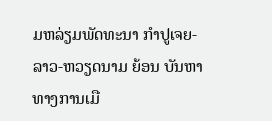ມຫລ່ຽມພັດທະນາ ກໍາປູເຈຍ-ລາວ-ຫວຽດນາມ ຍ້ອນ ບັນຫາທາງການເມື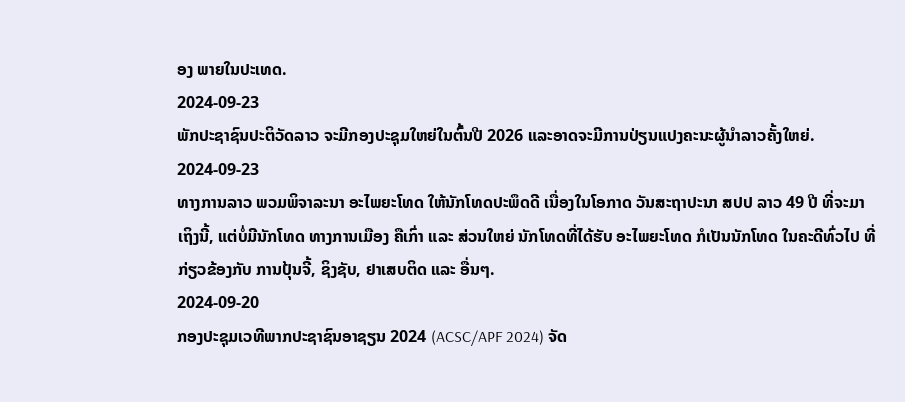ອງ ພາຍໃນປະເທດ.
2024-09-23
ພັກປະຊາຊົນປະຕິວັດລາວ ຈະມີກອງປະຊຸມໃຫຍ່ໃນຕົ້ນປີ 2026 ແລະອາດຈະມີການປ່ຽນແປງຄະນະຜູ້ນຳລາວຄັ້ງໃຫຍ່.
2024-09-23
ທາງການລາວ ພວມພິຈາລະນາ ອະໄພຍະໂທດ ໃຫ້ນັກໂທດປະພຶດດີ ເນື່ອງໃນໂອກາດ ວັນສະຖາປະນາ ສປປ ລາວ 49 ປີ ທີ່ຈະມາເຖິງນີ້, ແຕ່ບໍ່ມີນັກໂທດ ທາງການເມືອງ ຄືເກົ່າ ແລະ ສ່ວນໃຫຍ່ ນັກໂທດທີ່ໄດ້ຮັບ ອະໄພຍະໂທດ ກໍເປັນນັກໂທດ ໃນຄະດີທົ່ວໄປ ທີ່ກ່ຽວຂ້ອງກັບ ການປຸ້ນຈີ້, ຊິງຊັບ, ຢາເສບຕິດ ແລະ ອື່ນໆ.
2024-09-20
ກອງປະຊຸມເວທີພາກປະຊາຊົນອາຊຽນ 2024 (ACSC/APF 2024) ຈັດ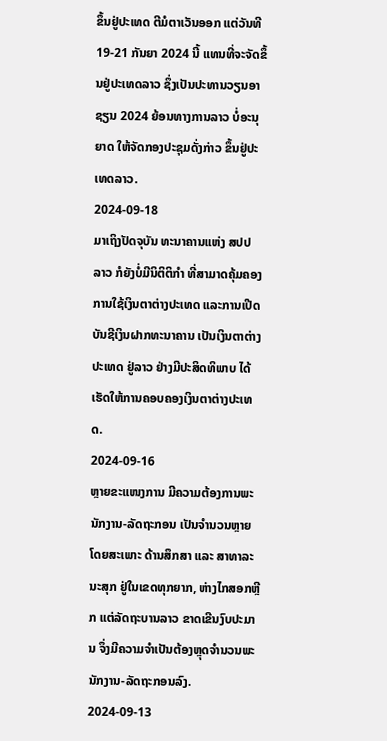ຂຶ້ນຢູ່ປະເທດ ຕີມໍຕາເວັນອອກ ແຕ່ວັນທີ 19-21 ກັນຍາ 2024 ນີ້ ແທນທີ່ຈະຈັດຂຶ້ນຢູ່ປະເທດລາວ ຊຶ່ງເປັນປະທານວຽນອາຊຽນ 2024 ຍ້ອນທາງການລາວ ບໍ່ອະນຸຍາດ ໃຫ້ຈັດກອງປະຊຸມດັ່ງກ່າວ ຂຶ້ນຢູ່ປະເທດລາວ.
2024-09-18
ມາເຖິງປັດຈຸບັນ ທະນາຄານແຫ່ງ ສປປ ລາວ ກໍຍັງບໍ່ມີນິຕິຕິກໍາ ທີ່ສາມາດຄຸ້ມຄອງ ການໃຊ້ເງິນຕາຕ່າງປະເທດ ແລະການເປີດບັນຊີເງິນຝາກທະນາຄານ ເປັນເງິນຕາຕ່າງປະເທດ ຢູ່ລາວ ຢ່າງມີປະສິດທິພາບ ໄດ້ເຮັດໃຫ້ການຄອບຄອງເງິນຕາຕ່າງປະເທດ.
2024-09-16
ຫຼາຍຂະແໜງການ ມີຄວາມຕ້ອງການພະນັກງານ-ລັດຖະກອນ ເປັນຈໍານວນຫຼາຍ ໂດຍສະເພາະ ດ້ານສຶກສາ ແລະ ສາທາລະນະສຸກ ຢູ່ໃນເຂດທຸກຍາກ, ຫ່າງໄກສອກຫຼີກ ແຕ່ລັດຖະບານລາວ ຂາດເຂີນງົບປະມານ ຈຶ່ງມີຄວາມຈໍາເປັນຕ້ອງຫຼຸດຈໍານວນພະນັກງານ-ລັດຖະກອນລົງ.
2024-09-13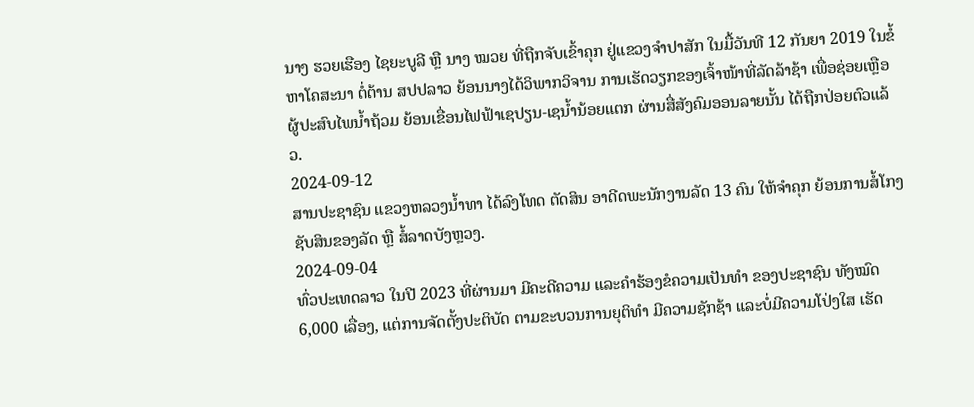ນາງ ຮວຍເຮືອງ ໄຊຍະບູລີ ຫຼື ນາງ ໝວຍ ທີ່ຖືກຈັບເຂົ້າຄຸກ ຢູ່ແຂວງຈໍາປາສັກ ໃນມື້ວັນທີ 12 ກັນຍາ 2019 ໃນຂໍ້ຫາໂຄສະນາ ຕໍ່ຕ້ານ ສປປລາວ ຍ້ອນນາງໄດ້ວິພາກວິຈານ ການເຮັດວຽກຂອງເຈົ້າໜ້າທີ່ລັດລ້າຊ້າ ເພື່ອຊ່ອຍເຫຼືອຜູ້ປະສົບໄພນໍ້າຖ້ວມ ຍ້ອນເຂື່ອນໄຟຟ້າເຊປຽນ-ເຊນໍ້ານ້ອຍແຕກ ຜ່ານສື່ສັງຄົມອອນລາຍນັ້ນ ໄດ້ຖືກປ່ອຍຕົວແລ້ວ.
2024-09-12
ສານປະຊາຊົນ ແຂວງຫລວງນໍ້າທາ ໄດ້ລົງໂທດ ຕັດສິນ ອາດີດພະນັກງານລັດ 13 ຄົນ ໃຫ້ຈໍາຄຸກ ຍ້ອນການສໍ້ໂກງຊັບສິນຂອງລັດ ຫຼື ສໍ້ລາດບັງຫຼວງ.
2024-09-04
ທົ່ວປະເທດລາວ ໃນປີ 2023 ທີ່ຜ່ານມາ ມີຄະດີຄວາມ ແລະຄໍາຮ້ອງຂໍຄວາມເປັນທໍາ ຂອງປະຊາຊົນ ທັງໝົດ 6,000 ເລື່ອງ, ແຕ່ການຈັດຕັ້ງປະຕິບັດ ຕາມຂະບວນການຍຸຕິທໍາ ມີຄວາມຊັກຊ້າ ແລະບໍ່ມີຄວາມໂປ່ງໃສ ເຮັດ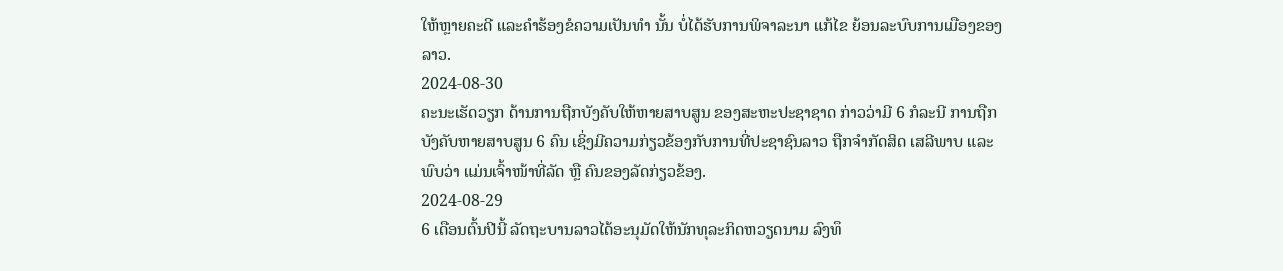ໃຫ້ຫຼາຍຄະດີ ແລະຄໍາຮ້ອງຂໍຄວາມເປັນທໍາ ນັ້ນ ບໍ່ໄດ້ຮັບການພິຈາລະນາ ແກ້ໄຂ ຍ້ອນລະບົບການເມືອງຂອງລາວ.
2024-08-30
ຄະນະເຮັດວຽກ ດ້ານການຖືກບັງຄັບໃຫ້ຫາຍສາບສູນ ຂອງສະຫະປະຊາຊາດ ກ່າວວ່າມີ 6 ກໍລະນີ ການຖືກບັງຄັບຫາຍສາບສູນ 6 ຄົນ ເຊິ່ງມີຄວາມກ່ຽວຂ້ອງກັບການທີ່ປະຊາຊົນລາວ ຖືກຈໍາກັດສິດ ເສລີພາບ ແລະ ພົບວ່າ ແມ່ນເຈົ້າໜ້າທີ່ລັດ ຫຼື ຄົນຂອງລັດກ່ຽວຂ້ອງ.
2024-08-29
6 ເດືອນຕົ້ນປີນີ້ ລັດຖະບານລາວໄດ້ອະນຸມັດໃຫ້ນັກທຸລະກິດຫວຽດນາມ ລົງທຶ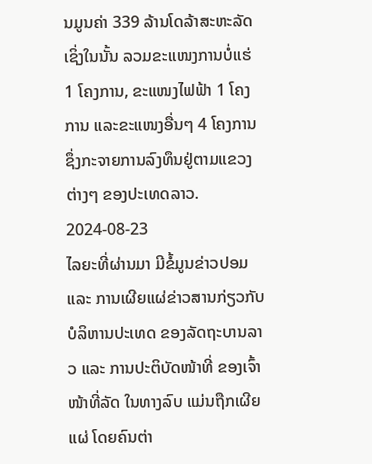ນມູນຄ່າ 339 ລ້ານໂດລ້າສະຫະລັດ ເຊິ່ງໃນນັ້ນ ລວມຂະແໜງການບໍ່ແຮ່ 1 ໂຄງການ, ຂະແໜງໄຟຟ້າ 1 ໂຄງການ ແລະຂະແໜງອື່ນໆ 4 ໂຄງການ ຊຶ່ງກະຈາຍການລົງທຶນຢູ່ຕາມແຂວງຕ່າງໆ ຂອງປະເທດລາວ.
2024-08-23
ໄລຍະທີ່ຜ່ານມາ ມີຂໍ້ມູນຂ່າວປອມ ແລະ ການເຜີຍແຜ່ຂ່າວສານກ່ຽວກັບ ບໍລິຫານປະເທດ ຂອງລັດຖະບານລາວ ແລະ ການປະຕິບັດໜ້າທີ່ ຂອງເຈົ້າໜ້າທີ່ລັດ ໃນທາງລົບ ແມ່ນຖືກເຜີຍແຜ່ ໂດຍຄົນຕ່າ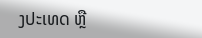ງປະເທດ ຫຼື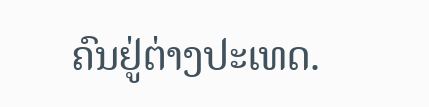ຄົນຢູ່ຕ່າງປະເທດ.